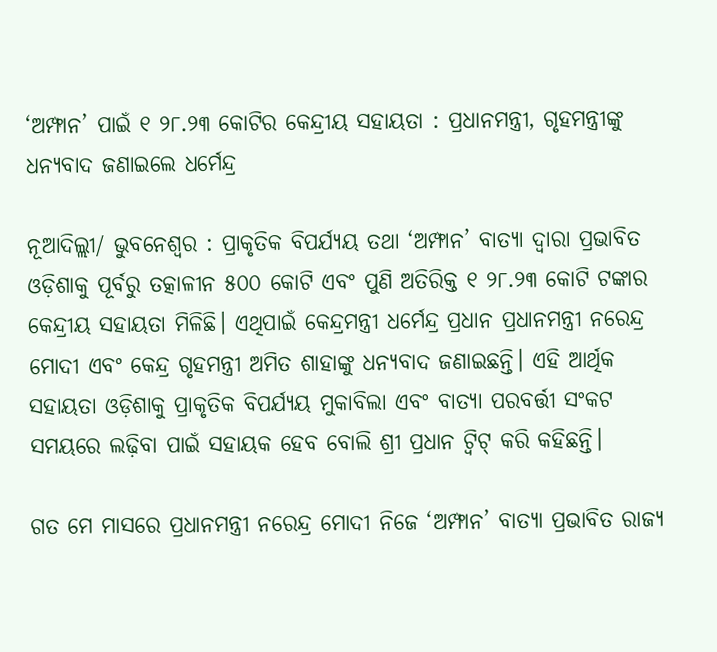‘ଅମ୍ଫାନ’ ପାଇଁ ୧ ୨୮.୨୩ କୋଟିର କେନ୍ଦ୍ରୀୟ ସହାୟତା : ପ୍ରଧାନମନ୍ତ୍ରୀ, ଗୃହମନ୍ତ୍ରୀଙ୍କୁ ଧନ୍ୟବାଦ ଜଣାଇଲେ ଧର୍ମେନ୍ଦ୍ର

ନୂଆଦିଲ୍ଲୀ/ ଭୁବନେଶ୍ବର : ପ୍ରାକୃତିକ ବିପର୍ଯ୍ୟୟ ତଥା ‘ଅମ୍ଫାନ’ ବାତ୍ୟା ଦ୍ବାରା ପ୍ରଭାବିତ ଓଡ଼ିଶାକୁ ପୂର୍ବରୁ ତତ୍କାଳୀନ ୫୦୦ କୋଟି ଏବଂ ପୁଣି ଅତିରିକ୍ତ ୧ ୨୮.୨୩ କୋଟି ଟଙ୍କାର କେନ୍ଦ୍ରୀୟ ସହାୟତା ମିଳିଛି। ଏଥିପାଇଁ କେନ୍ଦ୍ରମନ୍ତ୍ରୀ ଧର୍ମେନ୍ଦ୍ର ପ୍ରଧାନ ପ୍ରଧାନମନ୍ତ୍ରୀ ନରେନ୍ଦ୍ର ମୋଦୀ ଏବଂ କେନ୍ଦ୍ର ଗୃହମନ୍ତ୍ରୀ ଅମିତ ଶାହାଙ୍କୁ ଧନ୍ୟବାଦ ଜଣାଇଛନ୍ତି। ଏହି ଆର୍ଥିକ ସହାୟତା ଓଡ଼ିଶାକୁ ପ୍ରାକୃତିକ ବିପର୍ଯ୍ୟୟ ମୁକାବିଲା ଏବଂ ବାତ୍ୟା ପରବର୍ତ୍ତୀ ସଂକଟ ସମୟରେ ଲଢ଼ିବା ପାଇଁ ସହାୟକ ହେବ ବୋଲି ଶ୍ରୀ ପ୍ରଧାନ ଟ୍ବିଟ୍ କରି କହିଛନ୍ତି।

ଗତ ମେ ମାସରେ ପ୍ରଧାନମନ୍ତ୍ରୀ ନରେନ୍ଦ୍ର ମୋଦୀ ନିଜେ ‘ଅମ୍ଫାନ’ ବାତ୍ୟା ପ୍ରଭାବିତ ରାଜ୍ୟ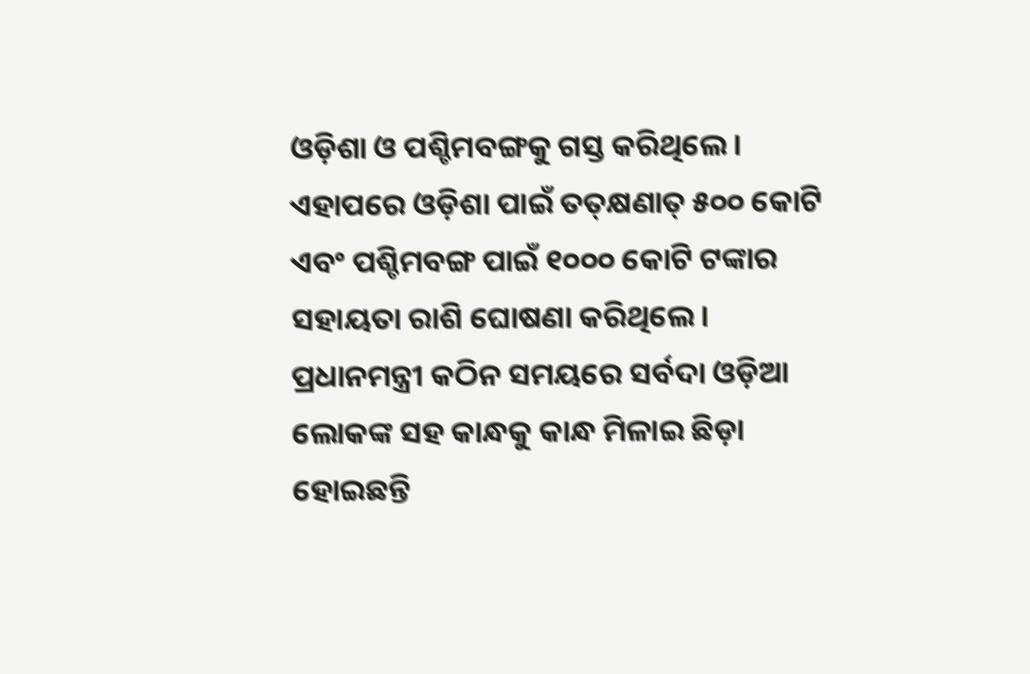ଓଡ଼ିଶା ଓ ପଶ୍ଚିମବଙ୍ଗକୁ ଗସ୍ତ କରିଥିଲେ। ଏହାପରେ ଓଡ଼ିଶା ପାଇଁ ତତ୍‌କ୍ଷଣାତ୍‌ ୫୦୦ କୋଟି ଏବଂ ପଶ୍ଚିମବଙ୍ଗ ପାଇଁ ୧୦୦୦ କୋଟି ଟଙ୍କାର ସହାୟତା ରାଶି ଘୋଷଣା କରିଥିଲେ। ପ୍ରଧାନମନ୍ତ୍ରୀ କଠିନ ସମୟରେ ସର୍ବଦା ଓଡ଼ିଆ ଲୋକଙ୍କ ସହ କାନ୍ଧକୁ କାନ୍ଧ ମିଳାଇ ଛିଡ଼ା ହୋଇଛନ୍ତି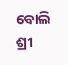ବୋଲି ଶ୍ରୀ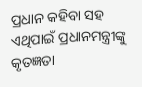ପ୍ରଧାନ କହିବା ସହ ଏଥିପାଇଁ ପ୍ରଧାନମନ୍ତ୍ରୀଙ୍କୁ କୃତଜ୍ଞତା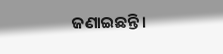ଜଣାଇଛନ୍ତି।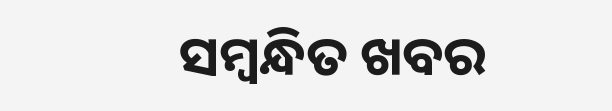ସମ୍ବନ୍ଧିତ ଖବର